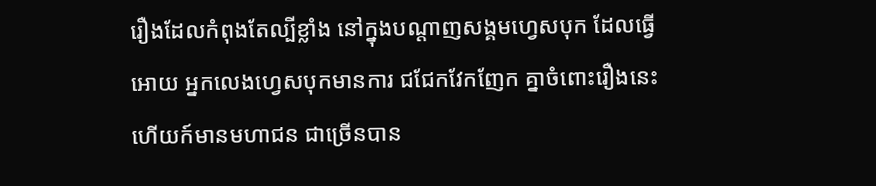រឿងដែលកំពុងតែល្បីខ្លាំង នៅក្នុងបណ្តាញសង្គមហ្វេសបុក ដែលធ្វើអោយ អ្នកលេងហ្វេសបុកមានការ ជជែកវែកញែក គ្នាចំពោះរឿងនេះ ហើយក៍មានមហាជន ជាច្រើនបាន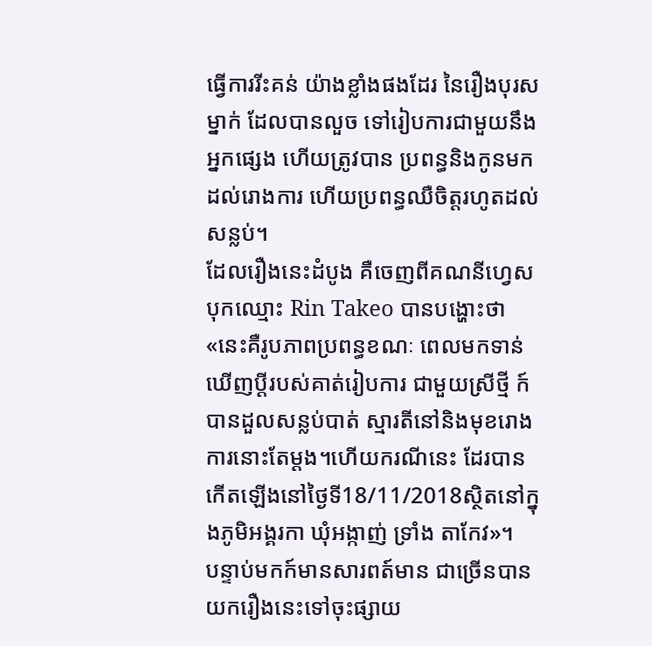ធ្វើការរីះគន់ យ៉ាងខ្លាំងផងដែរ នៃរឿងបុរសម្នាក់ ដែលបានលួច ទៅរៀបការជាមួយនឹង អ្នកផ្សេង ហើយត្រូវបាន ប្រពន្ធនិងកូនមកដល់រោងការ ហើយប្រពន្ធឈឺចិត្តរហូតដល់ សន្លប់។
ដែលរឿងនេះដំបូង គឺចេញពីគណនីហ្វេសបុកឈ្មោះ Rin Takeo បានបង្ហោះថា «នេះគឺរូបភាពប្រពន្ធខណៈ ពេលមកទាន់ឃើញប្ដីរបស់គាត់រៀបការ ជាមួយស្រីថ្មី ក៍បានដួលសន្លប់បាត់ ស្មារតីនៅនិងមុខរោងការនោះតែម្ដង។ហើយករណីនេះ ដែរបានកើតឡើងនៅថ្ងៃទី18/11/2018ស្ថិតនៅក្នុងភូមិអង្គរកា ឃុំអង្កាញ់ ទ្រាំង តាកែវ»។
បន្ទាប់មកក៍មានសារពត៍មាន ជាច្រើនបានយករឿងនេះទៅចុះផ្សាយ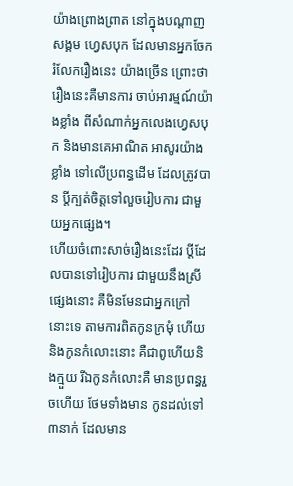យ៉ាងព្រោងព្រាត នៅក្នុងបណ្តាញសង្គម ហ្វេសបុក ដែលមានអ្នកចែករំលែករឿងនេះ យ៉ាងច្រើន ព្រោះថារឿងនេះគឺមានការ ចាប់អារម្មណ៍យ៉ាងខ្លាំង ពីសំណាក់អ្នកលេងហ្វេសបុក និងមានគេអាណិត អាសូរយ៉ាងខ្លាំង ទៅលើប្រពន្ធដើម ដែលត្រូវបាន ប្តីក្បត់ចិត្តទៅលួចរៀបការ ជាមួយអ្នកផ្សេង។
ហើយចំពោះសាច់រឿងនេះដែរ ប្តីដែលបានទៅរៀបការ ជាមួយនឹងស្រីផ្សេងនោះ គឺមិនមែនជាអ្នកក្រៅនោះទេ តាមការពិតកូនក្រមុំ ហើយនិងកូនកំលោះនោះ គឺជាពូហើយនិងក្មួយ រីឯកូនកំលោះគឺ មានប្រពន្ធរួចហើយ ថែមទាំងមាន កូនដល់ទៅ ៣នាក់ ដែលមាន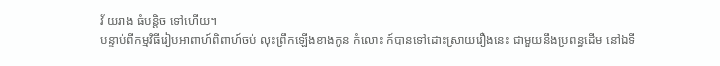វ័ យរាង ធំបន្តិច ទៅហើយ។
បន្ទាប់ពីកម្មវិធីរៀបអាពាហ៍ពិពាហ៍ចប់ លុះព្រឹកឡើងខាងកូន កំលោះ ក៍បានទៅដោះស្រាយរឿងនេះ ជាមួយនឹងប្រពន្ធដើម នៅឯទី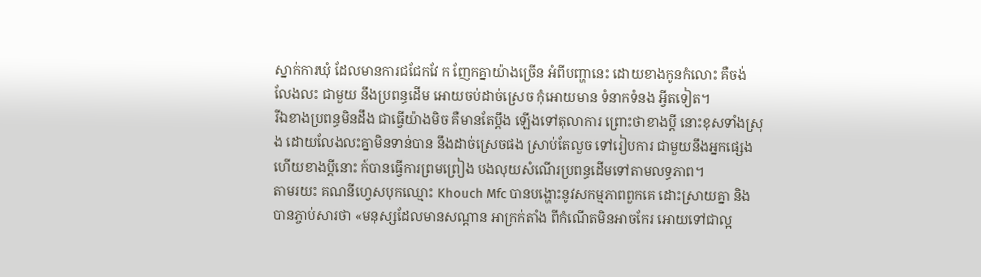ស្នាក់ការឃុំ ដែលមានការជជែកវែ ក ញែកគ្នាយ៉ាងច្រើន អំពីបញ្ហានេះ ដោយខាងកូនកំលោះ គឺចង់លែងលះ ជាមួយ នឹងប្រពន្ធដើម អោយចប់ដាច់ស្រេច កុំអោយមាន ទំនាកទំនង អ្វីតទៀត។
រីឯខាងប្រពន្ធមិនដឹង ជាធ្វើយ៉ាងមិច គឺមានតែប្តឹង ឡើងទៅតុលាការ ព្រោះថាខាងប្តី នោះខុសទាំងស្រុង ដោយលែងលះគ្នាមិនទាន់បាន នឹងដាច់ស្រេចផង ស្រាប់តែលួច ទៅរៀបការ ជាមួយនឹងអ្នកផ្សេង ហើយខាងប្តីនោះ ក៍បានធ្វើការព្រមព្រៀង បងលុយសំណើរប្រពន្ធដើមទៅតាមលទ្ធភាព។
តាមរយះ គណនីហ្វេសបុកឈ្មោះ Khouch Mfc បានបង្ហោះនូវសកម្មភាពពួកគេ ដោះស្រាយគ្នា និងបានភ្ចាប់សារថា «មនុស្សដែលមានសណ្តាន អាក្រក់តាំង ពីកំណេីតមិនអាចកែរ អោយទៅជាល្អ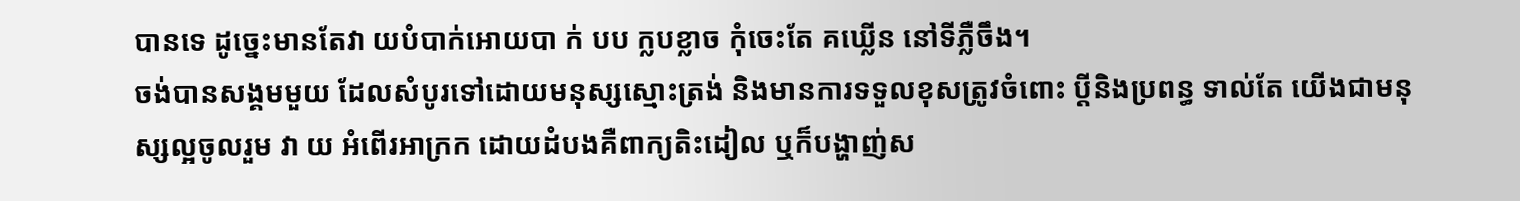បានទេ ដូច្នេះមានតែវា យបំបាក់អោយបា ក់ បប ក្លបខ្លាច កុំចេះតែ គឃ្លេីន នៅទីភ្លឺចឹង។
ចង់បានសង្គមមួយ ដែលសំបូរទៅដោយមនុស្សស្មោះត្រង់ និងមានការទទួលខុសត្រូវចំពោះ ប្តីនិងប្រពន្ធ ទាល់តែ យេីងជាមនុស្សល្អចូលរួម វា យ អំពេីរអាក្រក ដោយដំបងគឺពាក្យតិះដៀល ឬក៏បង្ហាញ់ស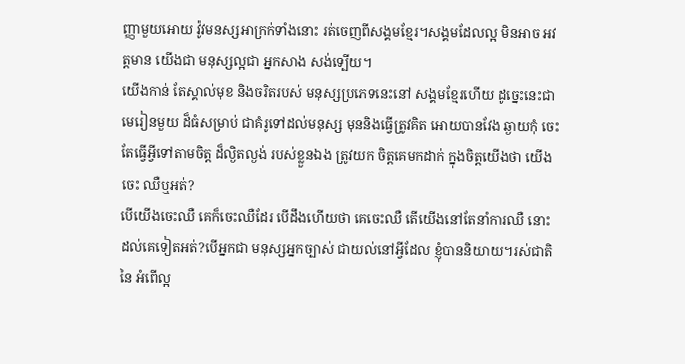ញ្ញាមួយអោយ វ៉ូវមនស្សអាក្រក់ទាំងនោះ រត់ចេញពីសង្គមខ្មែរ។សង្គមដែលល្អ មិនអាច អវត្តមាន យេីងជា មនុស្សល្អជា អ្នកសាង សង់ទ្បេីយ។
យេីងកាន់ តែស្គាល់មុខ និងចរិតរបស់ មនុស្សប្រភេទនេះនៅ សង្គមខ្មែរហេីយ ដូច្នេះនេះជា មេរៀនមួយ ដ៏ធំសម្រាប់ ជាគំរូទៅដល់មនុស្ស មុននិងធ្វេីត្រូវគិត អោយបានវែង ឆ្ងាយកុំ ចេះតែធ្វេីអ្វីទៅតាមចិត្ត ដ៏ល្ងិតល្ងង់ របស់ខ្លួនឯង ត្រូវយក ចិត្តគេមកដាក់ ក្នុងចិត្តយេីងថា យេីងចេះ ឈឺឬអត់?
បេីយេីងចេះឈឺ គេក៏ចេះឈឺដែរ បេីដឹងហេីយថា គេចេះឈឺ តេីយេីងនៅតែនាំការឈឺ នោះ ដល់គេទៀតអត់?បេីអ្នកជា មនុស្សអ្នកច្បាស់ ជាយល់នៅអ្វីដែល ខ្ញុំបាននិយាយ។រស់ជាតិនៃ អំពេីល្អ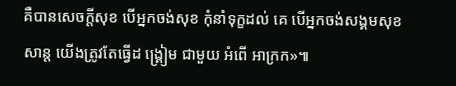គឺបានសេចក្តីសុខ បេីអ្នកចង់សុខ កុំនាំទុក្ខដល់ គេ បេីអ្នកចង់សង្គមសុខសាន្ត យេីងត្រូវតែធ្វេីដ ង្គ្រៀម ជាមួយ អំពេី អាក្រក»៕